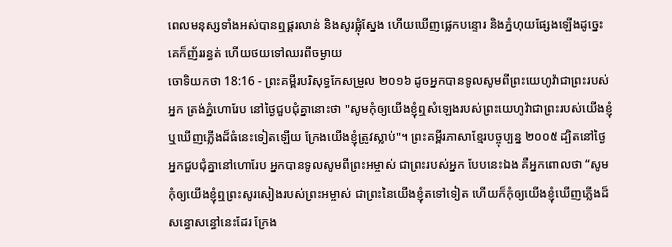ពេលមនុស្សទាំងអស់បានឮផ្គរលាន់ និងសូរផ្លុំស្នែង ហើយឃើញផ្លេកបន្ទោរ និងភ្នំហុយផ្សែងឡើងដូច្នេះ គេក៏ញ័ររន្ធត់ ហើយថយទៅឈរពីចម្ងាយ
ចោទិយកថា 18:16 - ព្រះគម្ពីរបរិសុទ្ធកែសម្រួល ២០១៦ ដូចអ្នកបានទូលសូមពីព្រះយេហូវ៉ាជាព្រះរបស់អ្នក ត្រង់ភ្នំហោរែប នៅថ្ងៃជួបជុំគ្នានោះថា "សូមកុំឲ្យយើងខ្ញុំឮសំឡេងរបស់ព្រះយេហូវ៉ាជាព្រះរបស់យើងខ្ញុំ ឬឃើញភ្លើងដ៏ធំនេះទៀតឡើយ ក្រែងយើងខ្ញុំត្រូវស្លាប់"។ ព្រះគម្ពីរភាសាខ្មែរបច្ចុប្បន្ន ២០០៥ ដ្បិតនៅថ្ងៃអ្នកជួបជុំគ្នានៅហោរែប អ្នកបានទូលសូមពីព្រះអម្ចាស់ ជាព្រះរបស់អ្នក បែបនេះឯង គឺអ្នកពោលថា “សូមកុំឲ្យយើងខ្ញុំឮព្រះសូរសៀងរបស់ព្រះអម្ចាស់ ជាព្រះនៃយើងខ្ញុំតទៅទៀត ហើយក៏កុំឲ្យយើងខ្ញុំឃើញភ្លើងដ៏សន្ធោសន្ធៅនេះដែរ ក្រែង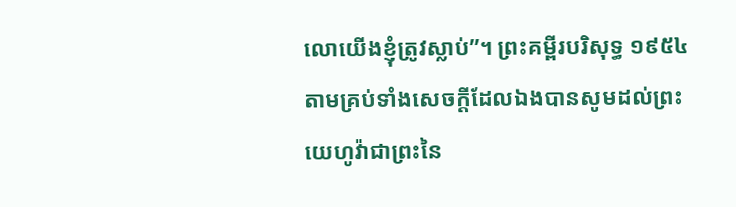លោយើងខ្ញុំត្រូវស្លាប់”។ ព្រះគម្ពីរបរិសុទ្ធ ១៩៥៤ តាមគ្រប់ទាំងសេចក្ដីដែលឯងបានសូមដល់ព្រះយេហូវ៉ាជាព្រះនៃ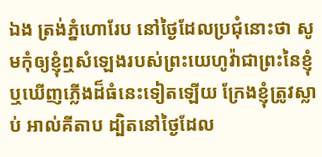ឯង ត្រង់ភ្នំហោរែប នៅថ្ងៃដែលប្រជុំនោះថា សូមកុំឲ្យខ្ញុំឮសំឡេងរបស់ព្រះយេហូវ៉ាជាព្រះនៃខ្ញុំ ឬឃើញភ្លើងដ៏ធំនេះទៀតឡើយ ក្រែងខ្ញុំត្រូវស្លាប់ អាល់គីតាប ដ្បិតនៅថ្ងៃដែល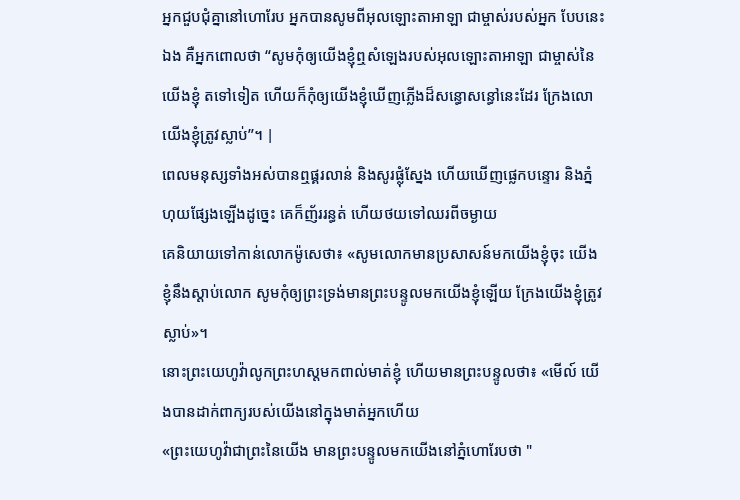អ្នកជួបជុំគ្នានៅហោរែប អ្នកបានសូមពីអុលឡោះតាអាឡា ជាម្ចាស់របស់អ្នក បែបនេះឯង គឺអ្នកពោលថា “សូមកុំឲ្យយើងខ្ញុំឮសំឡេងរបស់អុលឡោះតាអាឡា ជាម្ចាស់នៃយើងខ្ញុំ តទៅទៀត ហើយក៏កុំឲ្យយើងខ្ញុំឃើញភ្លើងដ៏សន្ធោសន្ធៅនេះដែរ ក្រែងលោយើងខ្ញុំត្រូវស្លាប់”។ |
ពេលមនុស្សទាំងអស់បានឮផ្គរលាន់ និងសូរផ្លុំស្នែង ហើយឃើញផ្លេកបន្ទោរ និងភ្នំហុយផ្សែងឡើងដូច្នេះ គេក៏ញ័ររន្ធត់ ហើយថយទៅឈរពីចម្ងាយ
គេនិយាយទៅកាន់លោកម៉ូសេថា៖ «សូមលោកមានប្រសាសន៍មកយើងខ្ញុំចុះ យើងខ្ញុំនឹងស្តាប់លោក សូមកុំឲ្យព្រះទ្រង់មានព្រះបន្ទូលមកយើងខ្ញុំឡើយ ក្រែងយើងខ្ញុំត្រូវស្លាប់»។
នោះព្រះយេហូវ៉ាលូកព្រះហស្តមកពាល់មាត់ខ្ញុំ ហើយមានព្រះបន្ទូលថា៖ «មើល៍ យើងបានដាក់ពាក្យរបស់យើងនៅក្នុងមាត់អ្នកហើយ
«ព្រះយេហូវ៉ាជាព្រះនៃយើង មានព្រះបន្ទូលមកយើងនៅភ្នំហោរែបថា "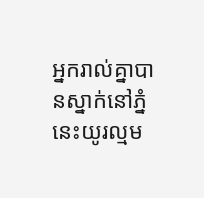អ្នករាល់គ្នាបានស្នាក់នៅភ្នំនេះយូរល្មម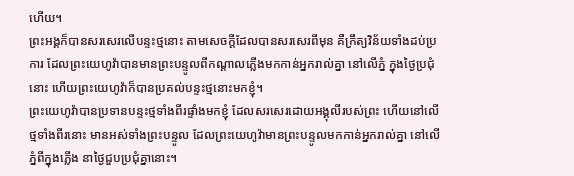ហើយ។
ព្រះអង្គក៏បានសរសេរលើបន្ទះថ្មនោះ តាមសេចក្ដីដែលបានសរសេរពីមុន គឺក្រឹត្យវិន័យទាំងដប់ប្រការ ដែលព្រះយេហូវ៉ាបានមានព្រះបន្ទូលពីកណ្ដាលភ្លើងមកកាន់អ្នករាល់គ្នា នៅលើភ្នំ ក្នុងថ្ងៃប្រជុំនោះ ហើយព្រះយេហូវ៉ាក៏បានប្រគល់បន្ទះថ្មនោះមកខ្ញុំ។
ព្រះយេហូវ៉ាបានប្រទានបន្ទះថ្មទាំងពីរផ្ទាំងមកខ្ញុំ ដែលសរសេរដោយអង្គុលីរបស់ព្រះ ហើយនៅលើថ្មទាំងពីរនោះ មានអស់ទាំងព្រះបន្ទូល ដែលព្រះយេហូវ៉ាមានព្រះបន្ទូលមកកាន់អ្នករាល់គ្នា នៅលើភ្នំពីក្នុងភ្លើង នាថ្ងៃជួបប្រជុំគ្នានោះ។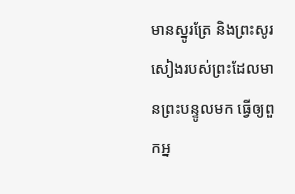មានស្នូរត្រែ និងព្រះសូរសៀងរបស់ព្រះដែលមានព្រះបន្ទូលមក ធ្វើឲ្យពួកអ្ន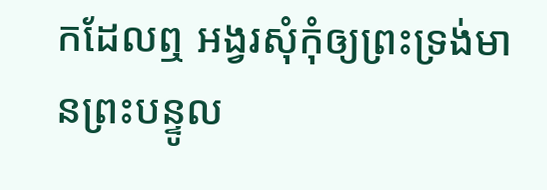កដែលឮ អង្វរសុំកុំឲ្យព្រះទ្រង់មានព្រះបន្ទូល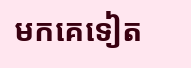មកគេទៀត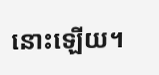នោះឡើយ។